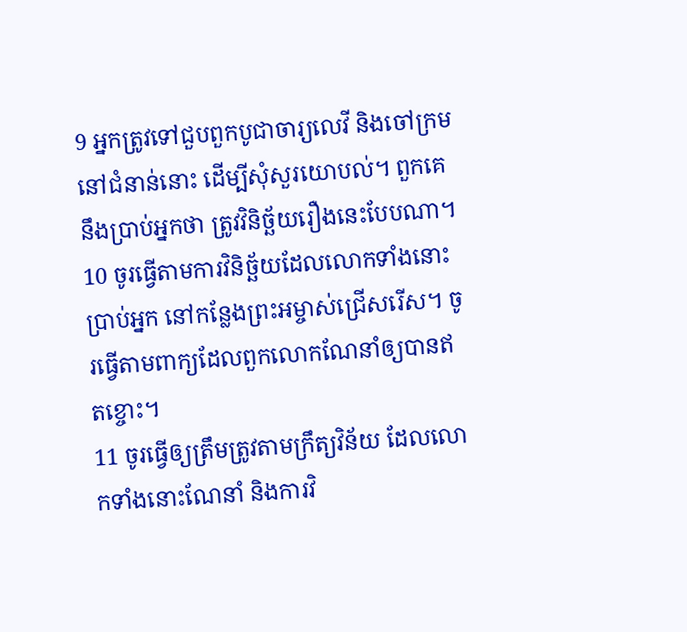9 អ្នកត្រូវទៅជួបពួកបូជាចារ្យលេវី និងចៅក្រមនៅជំនាន់នោះ ដើម្បីសុំសួរយោបល់។ ពួកគេនឹងប្រាប់អ្នកថា ត្រូវវិនិច្ឆ័យរឿងនេះបែបណា។
10 ចូរធ្វើតាមការវិនិច្ឆ័យដែលលោកទាំងនោះប្រាប់អ្នក នៅកន្លែងព្រះអម្ចាស់ជ្រើសរើស។ ចូរធ្វើតាមពាក្យដែលពួកលោកណែនាំឲ្យបានឥតខ្ចោះ។
11 ចូរធ្វើឲ្យត្រឹមត្រូវតាមក្រឹត្យវិន័យ ដែលលោកទាំងនោះណែនាំ និងការវិ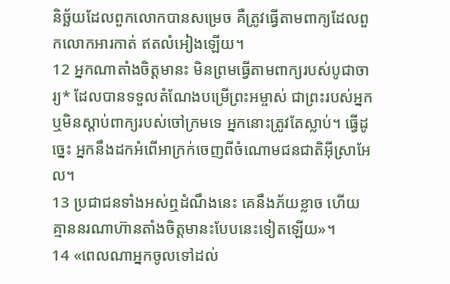និច្ឆ័យដែលពួកលោកបានសម្រេច គឺត្រូវធ្វើតាមពាក្យដែលពួកលោកអារកាត់ ឥតលំអៀងឡើយ។
12 អ្នកណាតាំងចិត្តមានះ មិនព្រមធ្វើតាមពាក្យរបស់បូជាចារ្យ* ដែលបានទទួលតំណែងបម្រើព្រះអម្ចាស់ ជាព្រះរបស់អ្នក ឬមិនស្ដាប់ពាក្យរបស់ចៅក្រមទេ អ្នកនោះត្រូវតែស្លាប់។ ធ្វើដូច្នេះ អ្នកនឹងដកអំពើអាក្រក់ចេញពីចំណោមជនជាតិអ៊ីស្រាអែល។
13 ប្រជាជនទាំងអស់ឮដំណឹងនេះ គេនឹងភ័យខ្លាច ហើយគ្មាននរណាហ៊ានតាំងចិត្តមានះបែបនេះទៀតឡើយ»។
14 «ពេលណាអ្នកចូលទៅដល់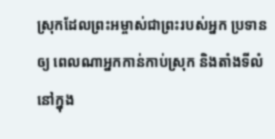ស្រុកដែលព្រះអម្ចាស់ជាព្រះរបស់អ្នក ប្រទានឲ្យ ពេលណាអ្នកកាន់កាប់ស្រុក និងតាំងទីលំនៅក្នុង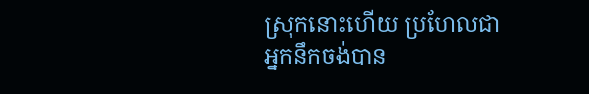ស្រុកនោះហើយ ប្រហែលជាអ្នកនឹកចង់បាន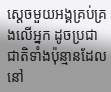ស្ដេចមួយអង្គគ្រប់គ្រងលើអ្នក ដូចប្រជាជាតិទាំងប៉ុន្មានដែលនៅ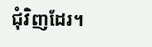ជុំវិញដែរ។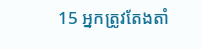15 អ្នកត្រូវតែងតាំ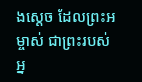ងស្ដេច ដែលព្រះអម្ចាស់ ជាព្រះរបស់អ្ន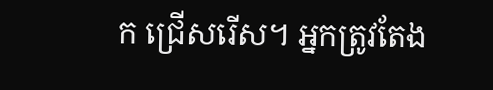ក ជ្រើសរើស។ អ្នកត្រូវតែង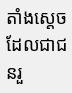តាំងស្ដេចដែលជាជនរួ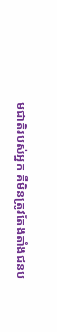មជាតិរបស់អ្នក គឺមិនត្រូវតែងតាំងជនប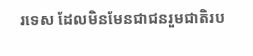រទេស ដែលមិនមែនជាជនរួមជាតិរប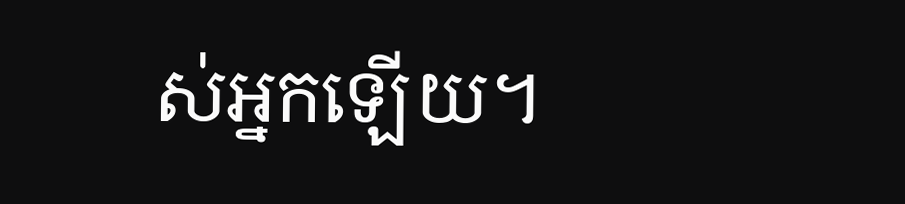ស់អ្នកឡើយ។